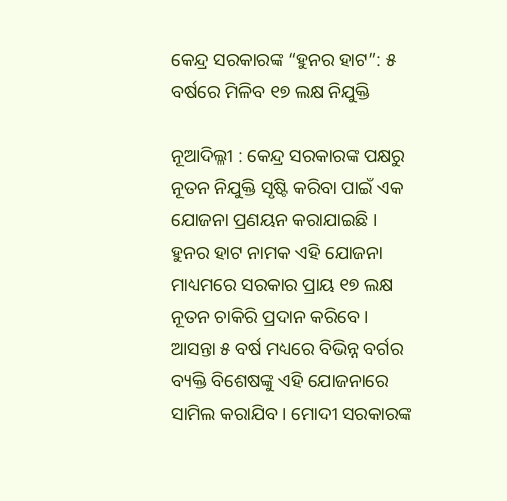କେନ୍ଦ୍ର ସରକାରଙ୍କ “ହୁନର ହାଟ”: ୫ ବର୍ଷରେ ମିଳିବ ୧୭ ଲକ୍ଷ ନିଯୁକ୍ତି

ନୂଆଦିଲ୍ଳୀ : କେନ୍ଦ୍ର ସରକାରଙ୍କ ପକ୍ଷରୁ ନୂତନ ନିଯୁକ୍ତି ସୃଷ୍ଟି କରିବା ପାଇଁ ଏକ ଯୋଜନା ପ୍ରଣୟନ କରାଯାଇଛି । ହୁନର ହାଟ ନାମକ ଏହି ଯୋଜନା ମାଧ୍ୟମରେ ସରକାର ପ୍ରାୟ ୧୭ ଲକ୍ଷ ନୂତନ ଚାକିରି ପ୍ରଦାନ କରିବେ । ଆସନ୍ତା ୫ ବର୍ଷ ମଧ୍ୟରେ ବିଭିନ୍ନ ବର୍ଗର ବ୍ୟକ୍ତି ବିଶେଷଙ୍କୁ ଏହି ଯୋଜନାରେ ସାମିଲ କରାଯିବ । ମୋଦୀ ସରକାରଙ୍କ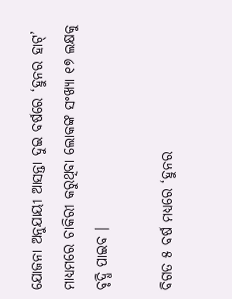ଯୋଜନା ଅନୁଯାୟୀ ଆସନ୍ତା ଦୁଇ ବର୍ଷରେ ‘ହୁନର ହାଟ୍’ ମାଧ୍ୟମରେ ଚାକିରୀ କରୁଥିବା ଲୋକଙ୍କ ସଂଖ୍ୟା ୧୭ ଲକ୍ଷକୁ ବୃଦ୍ଧି ପାଇବ ।

ବିଗତ ୫ ବର୍ଷ ମଧ୍ୟରେ ‘ହୁନର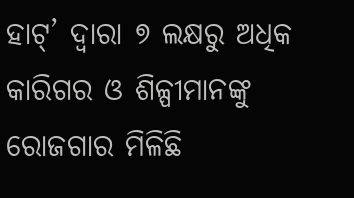ହାଟ୍’ ଦ୍ୱାରା ୭ ଲକ୍ଷରୁ ଅଧିକ କାରିଗର ଓ ଶିଳ୍ପୀମାନଙ୍କୁ ରୋଜଗାର ମିଳିଛି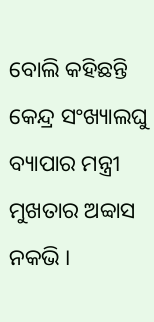ବୋଲି କହିଛନ୍ତି କେନ୍ଦ୍ର ସଂଖ୍ୟାଲଘୁ ବ୍ୟାପାର ମନ୍ତ୍ରୀ ମୁଖତାର ଅବ୍ବାସ ନକଭି ।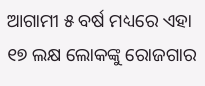ଆଗାମୀ ୫ ବର୍ଷ ମଧ୍ୟରେ ଏହା ୧୭ ଲକ୍ଷ ଲୋକଙ୍କୁ ରୋଜଗାର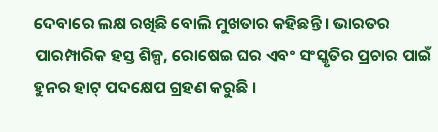ଦେବାରେ ଲକ୍ଷ ରଖିଛି ବୋଲି ମୁଖତାର କହିଛନ୍ତି । ଭାରତର ପାରମ୍ପାରିକ ହସ୍ତ ଶିଳ୍ପ, ରୋଷେଇ ଘର ଏବଂ ସଂସ୍କୃତିର ପ୍ରଚାର ପାଇଁ ହୁନର ହାଟ୍ ପଦକ୍ଷେପ ଗ୍ରହଣ କରୁଛି ।